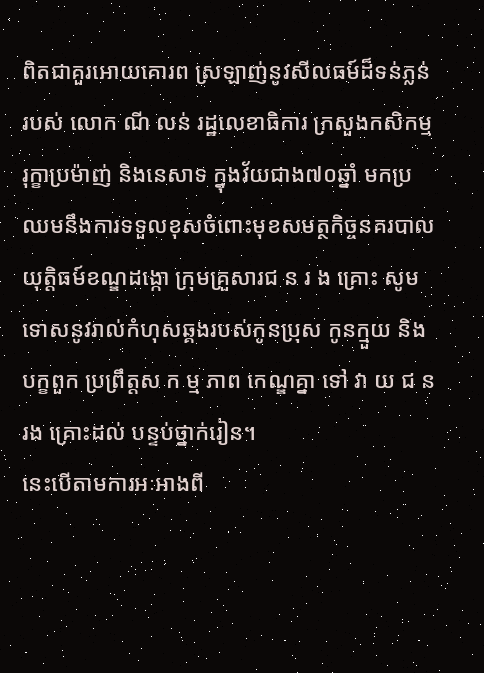ពិតជាគួរអោយគោរព ស្រឡាញ់នូវសីលធម៍ដ៏ទន់ភ្លន់ របស់ លោក ណី លន់ រដ្ឋលេខាធិការ ក្រសួងកសិកម្មរុក្ខាប្រម៉ាញ់ និងនេសាទ ក្នុងវ័យជាង៧០ឆ្នាំ មកប្រឈមនឹងការទទួលខុសចំពោះមុខសមត្ថកិច្ចនគរបាលយុត្តិធម៍ខណ្ឌដង្កោ ក្រុមគ្រួសារជ ន រ ង គ្រោះ សូមទោសនូវរាល់កំហុសឆ្គងរបស់កូនប្រុស កូនក្មួយ និងបក្ខពួក ប្រព្រឹត្តស ក ម្ម ភាព កេណ្ឌគ្នា ទៅ វា យ ជ ន រង គ្រោះដល់ បន្ទប់ថ្នាក់រៀន។
នេះបើតាមការអៈអាងពី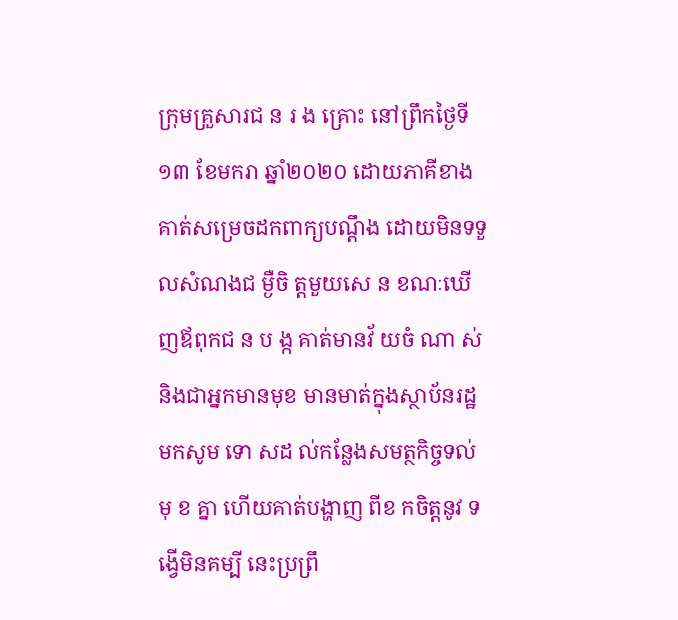ក្រុមគ្រួសារជ ន រ ង គ្រោះ នៅព្រឹកថ្ងៃទី១៣ ខែមករា ឆ្នាំ២០២០ ដោយភាគីខាងគាត់សម្រេចដកពាក្យបណ្តឹង ដោយមិនទទួលសំណងជ ម្ងឺចិ ត្តមួយសេ ន ខណៈឃើញឪពុកជ ន ប ង្ក គាត់មានវ័ យចំ ណា ស់ និងជាអ្នកមានមុខ មានមាត់ក្នុងស្ថាប័នរដ្ឋ មកសូម ទោ សដ ល់កន្លែងសមត្ថកិច្ចទល់ មុ ខ គ្នា ហើយគាត់បង្ហាញ ពីខ កចិត្តនូវ ទង្វើមិនគម្បី នេះប្រព្រឹ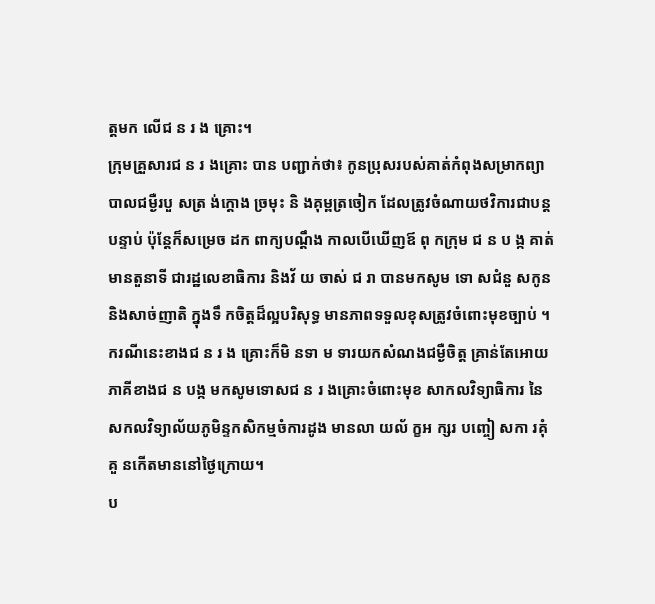ត្តមក លើជ ន រ ង គ្រោះ។
ក្រុមគ្រួសារជ ន រ ងគ្រោះ បាន បញ្ជាក់ថា៖ កូនប្រុសរបស់គាត់កំពុងសម្រាកព្យាបាលជម្ងឺរបួ សត្រ ង់ក្តោង ច្រមុះ និ ងគុម្ពត្រចៀក ដែលត្រូវចំណាយថវិការជាបន្តបន្ទាប់ ប៉ុន្តែក៏សម្រេច ដក ពាក្យបណ្តឹង កាលបើឃើញឪ ពុ កក្រុម ជ ន ប ង្ក គាត់មានតួនាទី ជារដ្ឋលេខាធិការ និងវ័ យ ចាស់ ជ រា បានមកសូម ទោ សជំនួ សកូន និងសាច់ញាតិ ក្នុងទឹ កចិត្តដ៏ល្អបរិសុទ្ធ មានភាពទទួលខុសត្រូវចំពោះមុខច្បាប់ ។
ករណីនេះខាងជ ន រ ង គ្រោះក៏មិ នទា ម ទារយកសំណងជម្ងឺចិត្ត គ្រាន់តែអោយភាគីខាងជ ន បង្ក មកសូមទោសជ ន រ ងគ្រោះចំពោះមុខ សាកលវិទ្យាធិការ នៃសកលវិទ្យាល័យភូមិន្ទកសិកម្មចំការដូង មានលា យល័ ក្ខអ ក្សរ បញ្ចៀ សកា រគុំគួ នកើតមាននៅថ្ងៃក្រោយ។
ប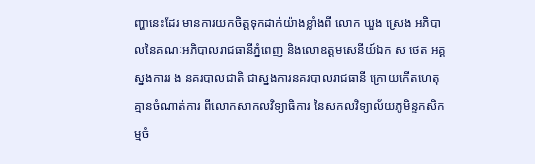ញ្ហានេះដែរ មានការយកចិត្តទុកដាក់យ៉ាងខ្លាំងពី លោក ឃួង ស្រេង អភិបាលនៃគណៈអភិបាលរាជធានីភ្នំពេញ និងលោឧត្តមសេនីយ៍ឯក ស ថេត អគ្គស្នងការរ ង នគរបាលជាតិ ជាស្នងការនគរបាលរាជធានី ក្រោយកើតហេតុគ្មានចំណាត់ការ ពីលោកសាកលវិទ្យាធិការ នៃសកលវិទ្យាល័យភូមិន្ទកសិកម្មចំ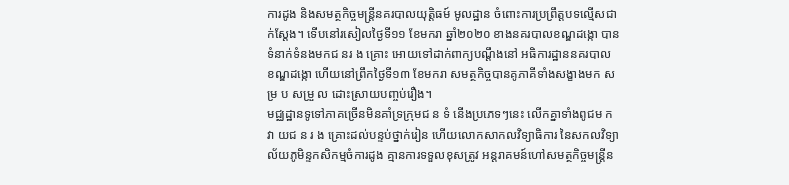ការដូង និងសមត្ថកិច្ចមន្ត្រីនគរបាលយុត្តិធម៍ មូលដ្ឋាន ចំពោះការប្រព្រឹត្តបទល្មើសជាក់ស្តែង។ ទើបនៅរសៀលថ្ងៃទី១១ ខែមករា ឆ្នាំ២០២០ ខាងនគរបាលខណ្ឌដង្កោ បានទំនាក់ទំនងមកជ នរ ង គ្រោះ អោយទៅដាក់ពាក្យបណ្តឹងនៅ អធិការដ្ឋាននគរបាល ខណ្ឌដង្កោ ហើយនៅព្រឹកថ្ងៃទី១៣ ខែមករា សមត្ថកិច្ចបានគូភាគីទាំងសង្ខាងមក ស ម្រ ប សម្រួ ល ដោះស្រាយបញ្ចប់រឿង។
មជ្ឈដ្ឋានទូទៅភាគច្រើនមិនគាំទ្រក្រុមជ ន ទំ នើងប្រភេទៗនេះ លើកគ្នាទាំងពូជម កវា យជ ន រ ង គ្រោះដល់បន្ទប់ថ្នាក់រៀន ហើយលោកសាកលវិទ្យាធិការ នៃសកលវិទ្យាល័យភូមិន្ទកសិកម្មចំការដូង គ្មានការទទួលខុសត្រូវ អន្តរាគមន៍ហៅសមត្ថកិច្ចមន្ត្រីន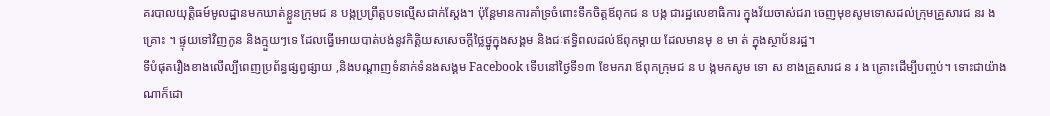គរបាលយុត្តិធម៍មូលដ្ឋានមកឃាត់ខ្លួនក្រុមជ ន បង្កប្រព្រឹត្តបទល្មើសជាក់ស្តែង។ ប៉ុន្តែមានការគាំទ្រចំពោះទឹកចិត្តឪពុកជ ន បង្ក ជារដ្ឋលេខាធិការ ក្នុងវ័យចាស់ជរា ចេញមុខសូមទោសដល់ក្រុមគ្រួសារជ នរ ង គ្រោះ ។ ផ្ទុយទៅវិញកូន និងក្មួយៗទេ ដែលធ្វើអោយបាត់បង់នូវកិត្តិយសសេចក្តីថ្លៃថ្នូក្នុងសង្គម និងជៈឥទ្ធិពលដល់ឪពុកម្តាយ ដែលមានមុ ខ មា ត់ ក្នុងស្ថាប័នរដ្ឋ។
ទីបំផុតរឿងខាងលើល្បីពេញប្រព័ន្ធផ្សព្វផ្សាយ ,និងបណ្តាញទំនាក់ទំនងសង្គម Facebook ទើបនៅថ្ងៃទី១៣ ខែមករា ឪពុកក្រុមជ ន ប ង្កមកសូម ទោ ស ខាងគ្រួសារជ ន រ ង គ្រោះដើម្បីបញ្ចប់។ ទោះជាយ៉ាងណាក៏ដោ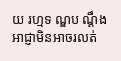យ រហ្មទ ណ្ឌប ណ្តឹងអាជ្ញាមិនអាចរលត់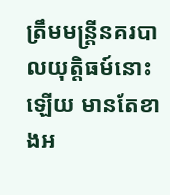ត្រឹមមន្ត្រីនគរបាលយុត្តិធម៍នោះឡើយ មានតែខាងអ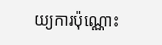យ្យការប៉ុណ្ណោះ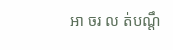អា ចរ ល ត់បណ្តឹ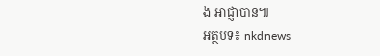ង អាជ្ញាបាន៕
អត្ថបទ៖ nkdnews